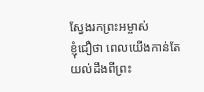ស្វែងរកព្រះអម្ចាស់
ខ្ញុំជឿថា ពេលយើងកាន់តែយល់ដឹងពីព្រះ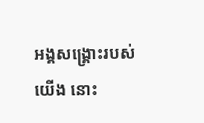អង្គសង្គ្រោះរបស់យើង នោះ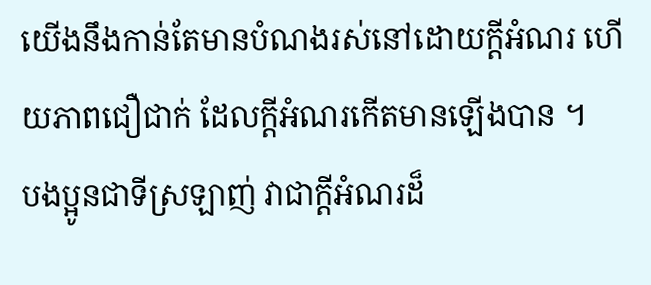យើងនឹងកាន់តែមានបំណងរស់នៅដោយក្តីអំណរ ហើយភាពជឿជាក់ ដែលក្តីអំណរកើតមានឡើងបាន ។
បងប្អូនជាទីស្រឡាញ់ វាជាក្តីអំណរដ៏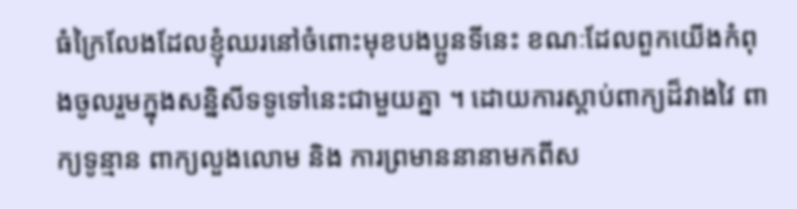ធំក្រៃលែងដែលខ្ញុំឈរនៅចំពោះមុខបងប្អូនទីនេះ ខណៈដែលពួកយើងកំពុងចូលរួមក្នុងសន្និសីទទូទៅនេះជាមួយគ្នា ។ ដោយការស្តាប់ពាក្យដ៏វាងវៃ ពាក្យទូន្មាន ពាក្យលួងលោម និង ការព្រមាននានាមកពីស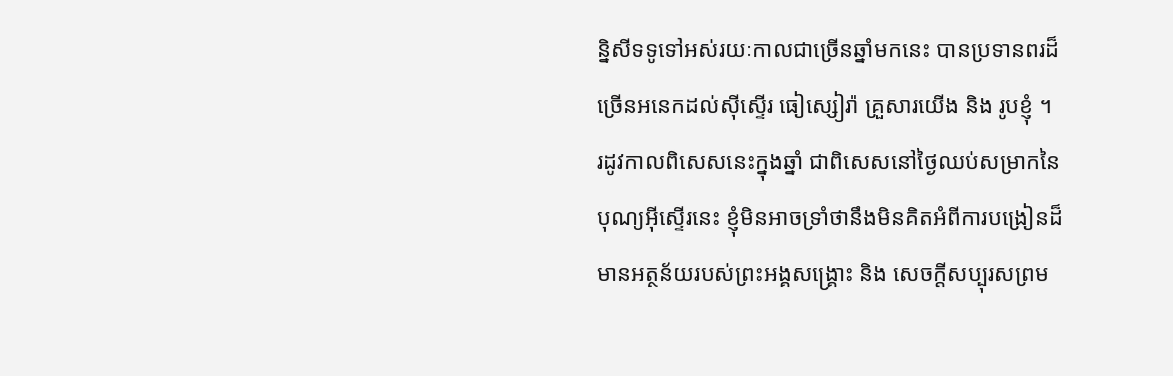ន្និសីទទូទៅអស់រយៈកាលជាច្រើនឆ្នាំមកនេះ បានប្រទានពរដ៏ច្រើនអនេកដល់ស៊ីស្ទើរ ធៀស្សៀរ៉ា គ្រួសារយើង និង រូបខ្ញុំ ។
រដូវកាលពិសេសនេះក្នុងឆ្នាំ ជាពិសេសនៅថ្ងៃឈប់សម្រាកនៃបុណ្យអ៊ីស្ទើរនេះ ខ្ញុំមិនអាចទ្រាំថានឹងមិនគិតអំពីការបង្រៀនដ៏មានអត្ថន័យរបស់ព្រះអង្គសង្គ្រោះ និង សេចក្តីសប្បុរសព្រម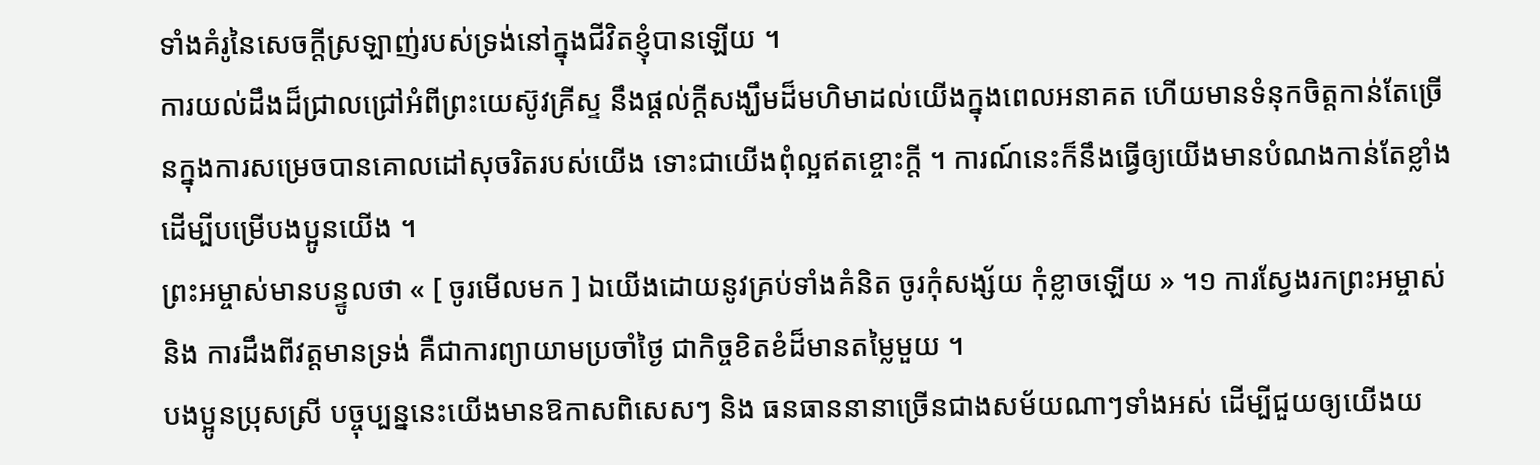ទាំងគំរូនៃសេចក្តីស្រឡាញ់របស់ទ្រង់នៅក្នុងជីវិតខ្ញុំបានឡើយ ។
ការយល់ដឹងដ៏ជ្រាលជ្រៅអំពីព្រះយេស៊ូវគ្រីស្ទ នឹងផ្តល់ក្តីសង្ឃឹមដ៏មហិមាដល់យើងក្នុងពេលអនាគត ហើយមានទំនុកចិត្តកាន់តែច្រើនក្នុងការសម្រេចបានគោលដៅសុចរិតរបស់យើង ទោះជាយើងពុំល្អឥតខ្ចោះក្តី ។ ការណ៍នេះក៏នឹងធ្វើឲ្យយើងមានបំណងកាន់តែខ្លាំងដើម្បីបម្រើបងប្អូនយើង ។
ព្រះអម្ចាស់មានបន្ទូលថា « [ ចូរមើលមក ] ឯយើងដោយនូវគ្រប់ទាំងគំនិត ចូរកុំសង្ស័យ កុំខ្លាចឡើយ » ។១ ការស្វែងរកព្រះអម្ចាស់ និង ការដឹងពីវត្តមានទ្រង់ គឺជាការព្យាយាមប្រចាំថ្ងៃ ជាកិច្ចខិតខំដ៏មានតម្លៃមួយ ។
បងប្អូនប្រុសស្រី បច្ចុប្បន្ននេះយើងមានឱកាសពិសេសៗ និង ធនធាននានាច្រើនជាងសម័យណាៗទាំងអស់ ដើម្បីជួយឲ្យយើងយ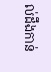ល់ដឹងកាន់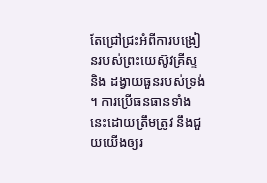តែជ្រៅជ្រះអំពីការបង្រៀនរបស់ព្រះយេស៊ូវគ្រីស្ទ និង ដង្វាយធួនរបស់ទ្រង់ ។ ការប្រើធនធានទាំងនេះដោយត្រឹមត្រូវ នឹងជួយយើងឲ្យរ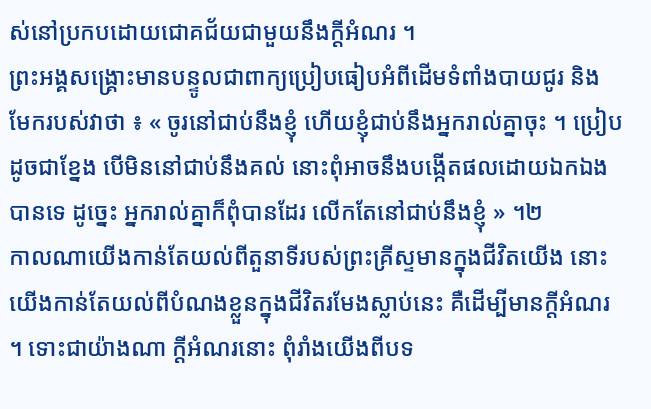ស់នៅប្រកបដោយជោគជ័យជាមួយនឹងក្តីអំណរ ។
ព្រះអង្គសង្គ្រោះមានបន្ទូលជាពាក្យប្រៀបធៀបអំពីដើមទំពាំងបាយជូរ និង មែករបស់វាថា ៖ « ចូរនៅជាប់នឹងខ្ញុំ ហើយខ្ញុំជាប់នឹងអ្នករាល់គ្នាចុះ ។ ប្រៀបដូចជាខ្នែង បើមិននៅជាប់នឹងគល់ នោះពុំអាចនឹងបង្កើតផលដោយឯកឯងបានទេ ដូច្នេះ អ្នករាល់គ្នាក៏ពុំបានដែរ លើកតែនៅជាប់នឹងខ្ញុំ » ។២
កាលណាយើងកាន់តែយល់ពីតួនាទីរបស់ព្រះគ្រីស្ទមានក្នុងជីវិតយើង នោះយើងកាន់តែយល់ពីបំណងខ្លួនក្នុងជីវិតរមែងស្លាប់នេះ គឺដើម្បីមានក្តីអំណរ ។ ទោះជាយ៉ាងណា ក្តីអំណរនោះ ពុំរាំងយើងពីបទ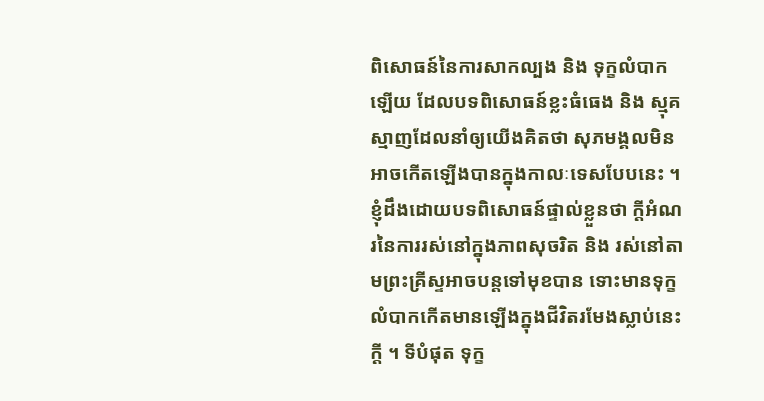ពិសោធន៍នៃការសាកល្បង និង ទុក្ខលំបាកឡើយ ដែលបទពិសោធន៍ខ្លះធំធេង និង ស្មុគស្មាញដែលនាំឲ្យយើងគិតថា សុភមង្គលមិនអាចកើតឡើងបានក្នុងកាលៈទេសបែបនេះ ។
ខ្ញុំដឹងដោយបទពិសោធន៍ផ្ទាល់ខ្លួនថា ក្តីអំណរនៃការរស់នៅក្នុងភាពសុចរិត និង រស់នៅតាមព្រះគ្រីស្ទអាចបន្តទៅមុខបាន ទោះមានទុក្ខលំបាកកើតមានឡើងក្នុងជីវិតរមែងស្លាប់នេះក្តី ។ ទីបំផុត ទុក្ខ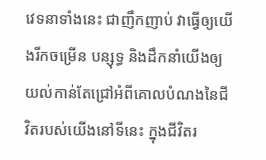វេទនាទាំងនេះ ជាញឹកញាប់ វាធ្វើឲ្យយើងរីកចម្រើន បន្សុទ្ធ និងដឹកនាំយើងឲ្យយល់កាន់តែជ្រៅអំពីគោលបំណងនៃជីវិតរបស់យើងនៅទីនេះ ក្នុងជីវិតរ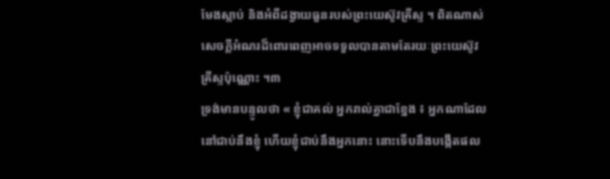មែងស្លាប់ និងអំពីដង្វាយធួនរបស់ព្រះយេស៊ូវគ្រីស្ទ ។ ពិតណាស់ សេចក្តីអំណរដ៏ពោរពេញអាចទទួលបានតាមតែរយៈព្រះយេស៊ូវគ្រីស្ទប៉ុណ្ណោះ ។៣
ទ្រង់មានបន្ទូលថា « ខ្ញុំជាគល់ អ្នករាល់គ្នាជាខ្នែង ៖ អ្នកណាដែលនៅជាប់នឹងខ្ញុំ ហើយខ្ញុំជាប់នឹងអ្នកនោះ នោះទើបនឹងបង្កើតផល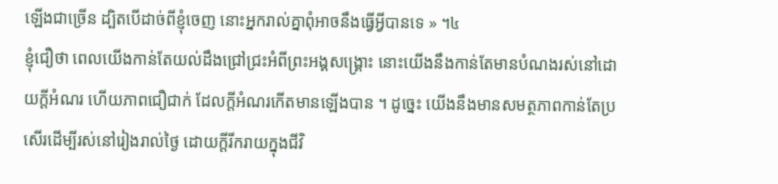ឡើងជាច្រើន ដ្បិតបើដាច់ពីខ្ញុំចេញ នោះអ្នករាល់គ្នាពុំអាចនឹងធ្វើអ្វីបានទេ » ។៤
ខ្ញុំជឿថា ពេលយើងកាន់តែយល់ដឹងជ្រៅជ្រះអំពីព្រះអង្គសង្គ្រោះ នោះយើងនឹងកាន់តែមានបំណងរស់នៅដោយក្តីអំណរ ហើយភាពជឿជាក់ ដែលក្តីអំណរកើតមានឡើងបាន ។ ដូច្នេះ យើងនឹងមានសមត្ថភាពកាន់តែប្រសើរដើម្បីរស់នៅរៀងរាល់ថ្ងៃ ដោយក្ដីរីករាយក្នុងជីវិ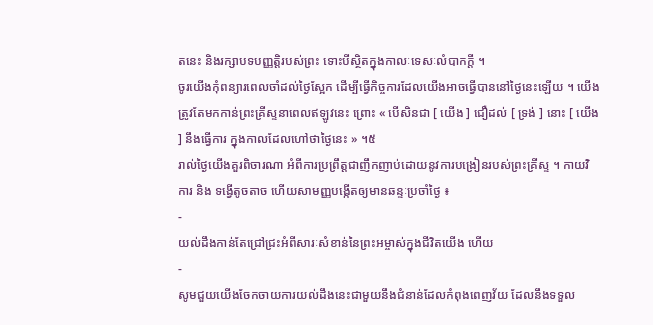តនេះ និងរក្សាបទបញ្ញត្តិរបស់ព្រះ ទោះបីស្ថិតក្នុងកាលៈទេសៈលំបាកក្តី ។
ចូរយើងកុំពន្យារពេលចាំដល់ថ្ងៃស្អែក ដើម្បីធ្វើកិច្ចការដែលយើងអាចធ្វើបាននៅថ្ងៃនេះឡើយ ។ យើងត្រូវតែមកកាន់ព្រះគ្រីស្ទនាពេលឥឡូវនេះ ព្រោះ « បើសិនជា [ យើង ] ជឿដល់ [ ទ្រង់ ] នោះ [ យើង ] នឹងធ្វើការ ក្នុងកាលដែលហៅថាថ្ងៃនេះ » ។៥
រាល់ថ្ងៃយើងគួរពិចារណា អំពីការប្រព្រឹត្តជាញឹកញាប់ដោយនូវការបង្រៀនរបស់ព្រះគ្រីស្ទ ។ កាយវិការ និង ទង្វើតូចតាច ហើយសាមញ្ញបង្កើតឲ្យមានឆន្ទៈប្រចាំថ្ងៃ ៖
-
យល់ដឹងកាន់តែជ្រៅជ្រះអំពីសារៈសំខាន់នៃព្រះអម្ចាស់ក្នុងជីវិតយើង ហើយ
-
សូមជួយយើងចែកចាយការយល់ដឹងនេះជាមួយនឹងជំនាន់ដែលកំពុងពេញវ័យ ដែលនឹងទទួល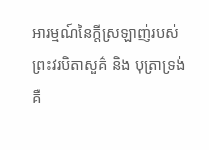អារម្មណ៍នៃក្តីស្រឡាញ់របស់ព្រះវរបិតាសួគ៌ និង បុត្រាទ្រង់គឺ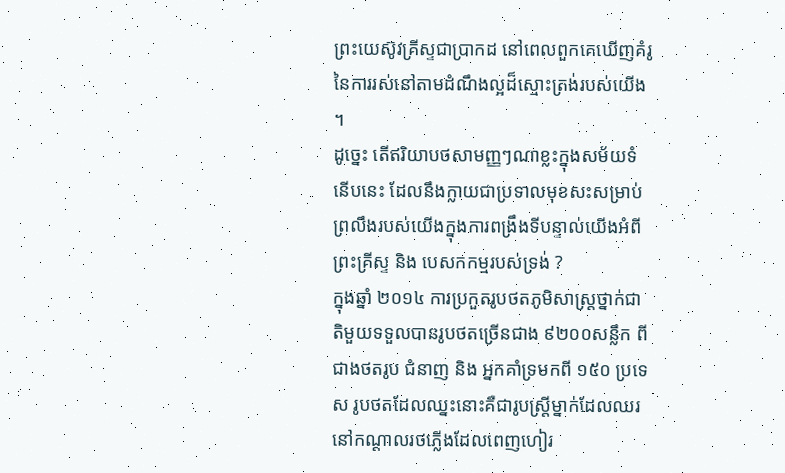ព្រះយេស៊ូវគ្រីស្ទជាប្រាកដ នៅពេលពួកគេឃើញគំរូនៃការរស់នៅតាមដំណឹងល្អដ៏ស្មោះត្រង់របស់យើង ។
ដូច្នេះ តើឥរិយាបថសាមញ្ញៗណាខ្លះក្នុងសម័យទំនើបនេះ ដែលនឹងក្លាយជាប្រទាលមុខសះសម្រាប់ព្រលឹងរបស់យើងក្នុងការពង្រឹងទីបន្ទាល់យើងអំពីព្រះគ្រីស្ទ និង បេសកកម្មរបស់ទ្រង់ ?
ក្នុងឆ្នាំ ២០១៤ ការប្រកួតរូបថតភូមិសាស្រ្តថ្នាក់ជាតិមួយទទួលបានរូបថតច្រើនជាង ៩២០០សន្លឹក ពីជាងថតរូប ជំនាញ និង អ្នកគាំទ្រមកពី ១៥០ ប្រទេស រូបថតដែលឈ្នះនោះគឺជារូបស្ត្រីម្នាក់ដែលឈរនៅកណ្តាលរថភ្លើងដែលពេញហៀរ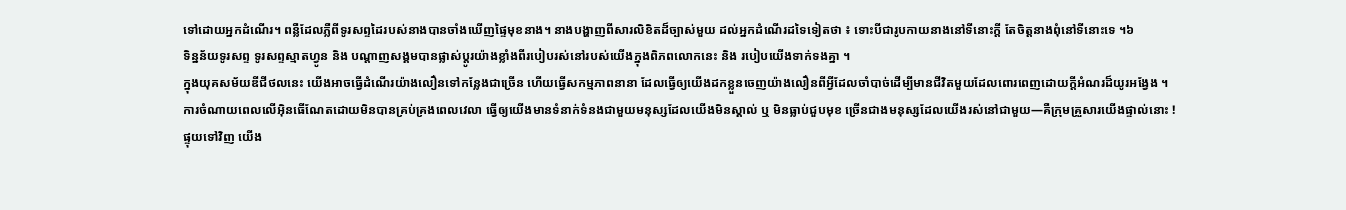ទៅដោយអ្នកដំណើរ។ ពន្លឺដែលភ្លឺពីទូរសព្ទដៃរបស់នាងបានចាំងឃើញផ្ទៃមុខនាង។ នាងបង្ហាញពីសារលិខិតដ៏ច្បាស់មួយ ដល់អ្នកដំណើរដទៃទៀតថា ៖ ទោះបីជារូបកាយនាងនៅទីនោះក្តី តែចិត្តនាងពុំនៅទីនោះទេ ។៦
ទិន្នន័យទូរសព្ទ ទូរសព្ទស្មាតហ្វូន និង បណ្តាញសង្គមបានផ្លាស់ប្តូរយ៉ាងខ្លាំងពីរបៀបរស់នៅរបស់យើងក្នុងពិភពលោកនេះ និង របៀបយើងទាក់ទងគ្នា ។
ក្នុងយុគសម័យឌីជីថលនេះ យើងអាចធ្វើដំណើរយ៉ាងលឿនទៅកន្លែងជាច្រើន ហើយធ្វើសកម្មភាពនានា ដែលធ្វើឲ្យយើងដកខ្លួនចេញយ៉ាងលឿនពីអ្វីដែលចាំបាច់ដើម្បីមានជីវិតមួយដែលពោរពេញដោយក្តីអំណរដ៏យូរអង្វែង ។
ការចំណាយពេលលើអ៊ិនធើណែតដោយមិនបានគ្រប់គ្រងពេលវេលា ធ្វើឲ្យយើងមានទំនាក់ទំនងជាមួយមនុស្សដែលយើងមិនស្គាល់ ឬ មិនធ្លាប់ជួបមុខ ច្រើនជាងមនុស្សដែលយើងរស់នៅជាមួយ—គឺក្រុមគ្រួសារយើងផ្ទាល់នោះ !
ផ្ទុយទៅវិញ យើង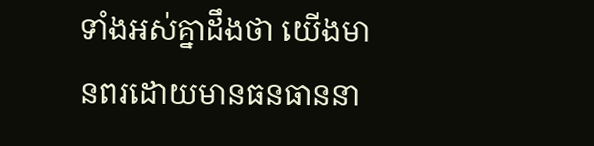ទាំងអស់គ្នាដឹងថា យើងមានពរដោយមានធនធាននា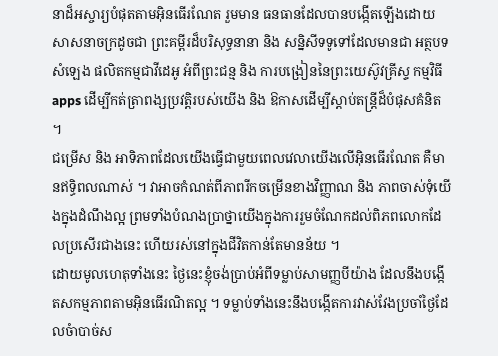នាដ៏អស្ចារ្យបំផុតតាមអ៊ិនធើរណែត រួមមាន ធនធានដែលបានបង្កើតឡើងដោយសាសនាចក្រដូចជា ព្រះគម្ពីរដ៏បរិសុទ្ធនានា និង សន្និសីទទូទៅដែលមានជា អត្ថបទ សំឡេង ផលិតកម្មជាវីដេអូ អំពីព្រះជន្ម និង ការបង្រៀននៃព្រះយេស៊ូវគ្រីស្ទ កម្មវិធី apps ដើម្បីកត់ត្រាពង្សប្រវត្តិរបស់យើង និង ឱកាសដើម្បីស្តាប់តន្ត្រីដ៏បំផុសគំនិត ។
ជម្រើស និង អាទិភាពដែលយើងធ្វើជាមួយពេលវេលាយើងលើអ៊ិនធើរណែត គឺមានឥទ្ធិពលណាស់ ។ វាអាចកំណត់ពីភាពរីកចម្រើនខាងវិញ្ញាណ និង ភាពចាស់ទុំយើងក្នុងដំណឹងល្អ ព្រមទាំងបំណងប្រាថ្នាយើងក្នុងការរួមចំណែកដល់ពិភពលោកដែលប្រសើរជាងនេះ ហើយរស់នៅក្នុងជីវិតកាន់តែមានន័យ ។
ដោយមូលហេតុទាំងនេះ ថ្ងៃនេះខ្ញុំចង់ប្រាប់អំពីទម្លាប់សាមញ្ញបីយ៉ាង ដែលនឹងបង្កើតសកម្មភាពតាមអ៊ិនធើរណិតល្អ ។ ទម្លាប់ទាំងនេះនឹងបង្កើតការវាស់វែងប្រចាំថ្ងៃដែលចំាបាច់ស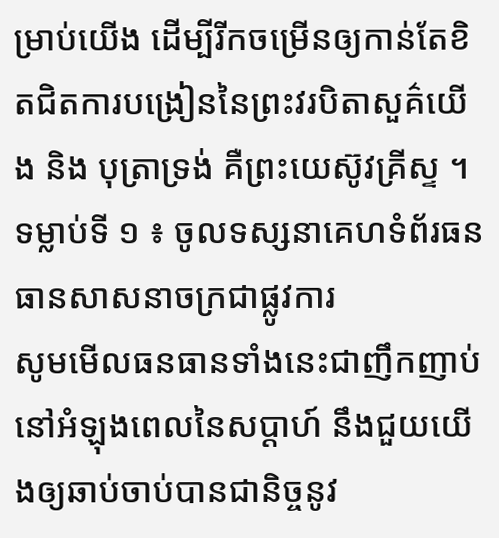ម្រាប់យើង ដើម្បីរីកចម្រើនឲ្យកាន់តែខិតជិតការបង្រៀននៃព្រះវរបិតាសួគ៌យើង និង បុត្រាទ្រង់ គឺព្រះយេស៊ូវគ្រីស្ទ ។
ទម្លាប់ទី ១ ៖ ចូលទស្សនាគេហទំព័រធនធានសាសនាចក្រជាផ្លូវការ
សូមមើលធនធានទាំងនេះជាញឹកញាប់នៅអំឡុងពេលនៃសប្តាហ៍ នឹងជួយយើងឲ្យឆាប់ចាប់បានជានិច្ចនូវ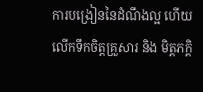ការបង្រៀននៃដំណឹងល្អ ហើយលើកទឹកចិត្តគ្រួសារ និង មិត្តភក្តិ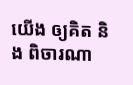យើង ឲ្យគិត និង ពិចារណា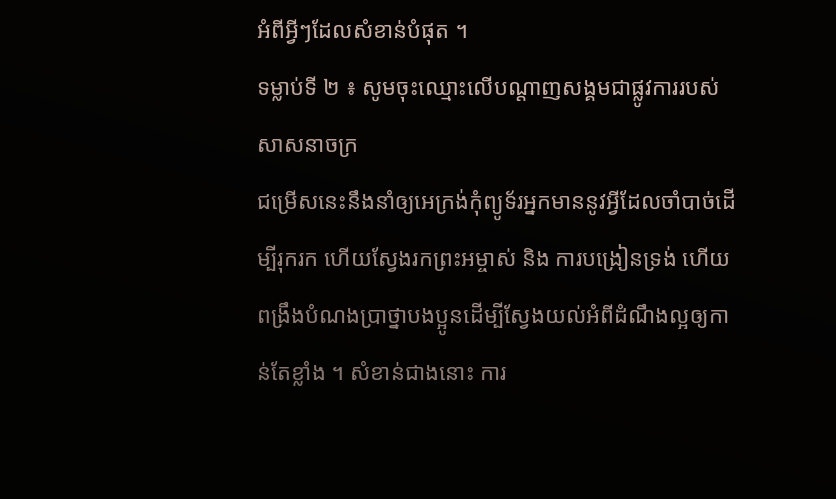អំពីអ្វីៗដែលសំខាន់បំផុត ។
ទម្លាប់ទី ២ ៖ សូមចុះឈ្មោះលើបណ្តាញសង្គមជាផ្លូវការរបស់សាសនាចក្រ
ជម្រើសនេះនឹងនាំឲ្យអេក្រង់កុំព្យូទ័រអ្នកមាននូវអ្វីដែលចាំបាច់ដើម្បីរុករក ហើយស្វែងរកព្រះអម្ចាស់ និង ការបង្រៀនទ្រង់ ហើយពង្រឹងបំណងប្រាថ្នាបងប្អូនដើម្បីស្វែងយល់អំពីដំណឹងល្អឲ្យកាន់តែខ្លាំង ។ សំខាន់ជាងនោះ ការ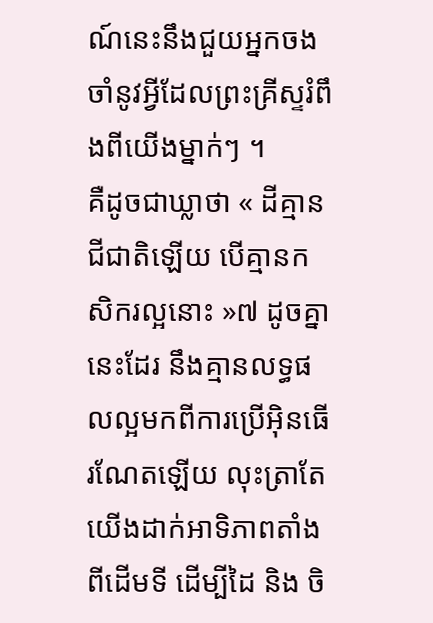ណ៍នេះនឹងជួយអ្នកចងចាំនូវអ្វីដែលព្រះគ្រីស្ទរំពឹងពីយើងម្នាក់ៗ ។
គឺដូចជាឃ្លាថា « ដីគ្មានជីជាតិឡើយ បើគ្មានកសិករល្អនោះ »៧ ដូចគ្នានេះដែរ នឹងគ្មានលទ្ធផលល្អមកពីការប្រើអ៊ិនធើរណែតឡើយ លុះត្រាតែយើងដាក់អាទិភាពតាំងពីដើមទី ដើម្បីដៃ និង ចិ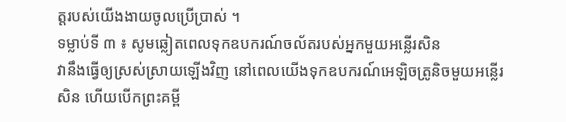ត្តរបស់យើងងាយចូលប្រើប្រាស់ ។
ទម្លាប់ទី ៣ ៖ សូមឆ្លៀតពេលទុកឧបករណ៍ចល័តរបស់អ្នកមួយអន្លើរសិន
វានឹងធ្វើឲ្យស្រស់ស្រាយឡើងវិញ នៅពេលយើងទុកឧបករណ៍អេឡិចត្រូនិចមួយអន្លើរសិន ហើយបើកព្រះគម្ពី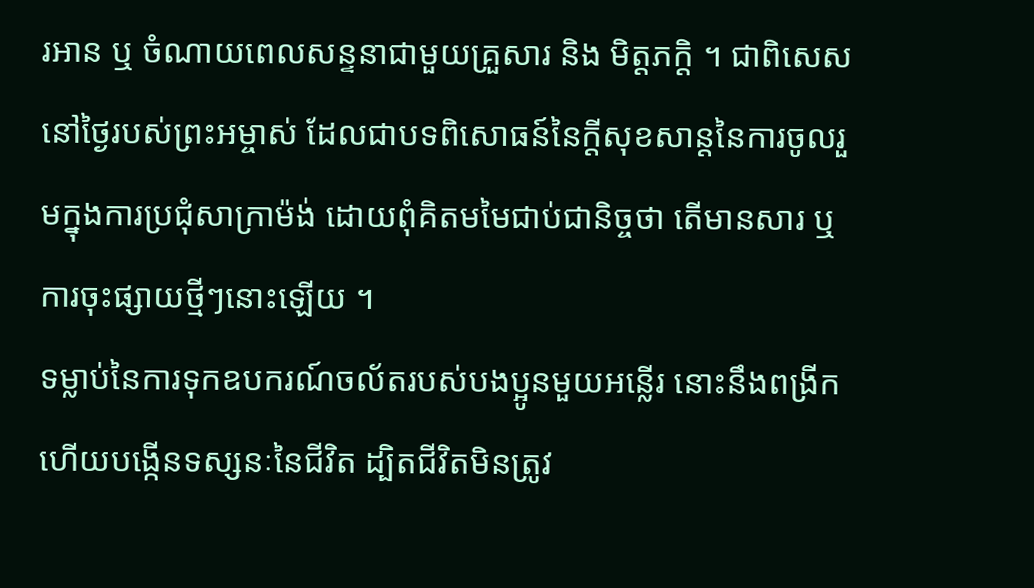រអាន ឬ ចំណាយពេលសន្ទនាជាមួយគ្រួសារ និង មិត្តភក្ដិ ។ ជាពិសេសនៅថ្ងៃរបស់ព្រះអម្ចាស់ ដែលជាបទពិសោធន៍នៃក្តីសុខសាន្តនៃការចូលរួមក្នុងការប្រជុំសាក្រាម៉ង់ ដោយពុំគិតមមៃជាប់ជានិច្ចថា តើមានសារ ឬ ការចុះផ្សាយថ្មីៗនោះឡើយ ។
ទម្លាប់នៃការទុកឧបករណ៍ចល័តរបស់បងប្អូនមួយអន្លើរ នោះនឹងពង្រីក ហើយបង្កើនទស្សនៈនៃជីវិត ដ្បិតជីវិតមិនត្រូវ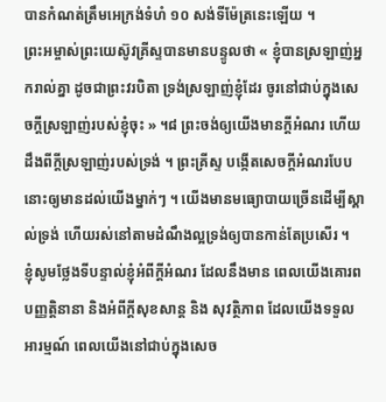បានកំណត់ត្រឹមអេក្រង់ទំហំ ១០ សង់ទីម៉ែត្រនេះឡើយ ។
ព្រះអម្ចាស់ព្រះយេស៊ូវគ្រីស្ទបានមានបន្ទូលថា « ខ្ញុំបានស្រឡាញ់អ្នករាល់គ្នា ដូចជាព្រះវរបិតា ទ្រង់ស្រឡាញ់ខ្ញុំដែរ ចូរនៅជាប់ក្នុងសេចក្តីស្រឡាញ់របស់ខ្ញុំចុះ » ។៨ ព្រះចង់ឲ្យយើងមានក្ដីអំណរ ហើយដឹងពីក្ដីស្រឡាញ់របស់ទ្រង់ ។ ព្រះគ្រីស្ទ បង្កើតសេចក្តីអំណរបែបនោះឲ្យមានដល់យើងម្នាក់ៗ ។ យើងមានមធ្យោបាយច្រើនដើម្បីស្គាល់ទ្រង់ ហើយរស់នៅតាមដំណឹងល្អទ្រង់ឲ្យបានកាន់តែប្រសើរ ។
ខ្ញុំសូមថ្លែងទីបន្ទាល់ខ្ញុំអំពីក្តីអំណរ ដែលនឹងមាន ពេលយើងគោរពបញ្ញត្តិនានា និងអំពីក្តីសុខសាន្ត និង សុវត្ថិភាព ដែលយើងទទួលអារម្មណ៍ ពេលយើងនៅជាប់ក្នុងសេច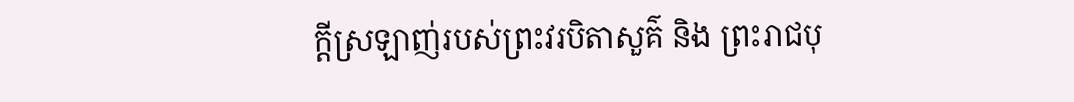ក្តីស្រឡាញ់របស់ព្រះវរបិតាសួគ៌ និង ព្រះរាជបុ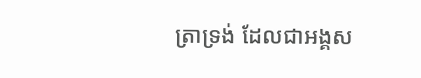ត្រាទ្រង់ ដែលជាអង្គស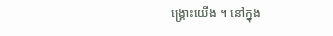ង្គ្រោះយើង ។ នៅក្នុង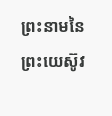ព្រះនាមនៃព្រះយេស៊ូវ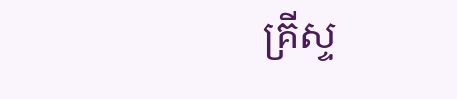គ្រីស្ទ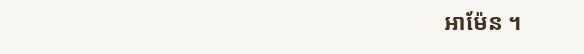អាម៉ែន ។